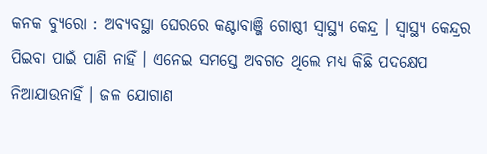କନକ ବ୍ୟୁରୋ : ଅବ୍ୟବସ୍ଥା ଘେରରେ କଣ୍ଟାବାଞ୍ଜି ଗୋଷ୍ଠୀ ସ୍ୱାସ୍ଥ୍ୟ କେନ୍ଦ୍ର । ସ୍ବାସ୍ଥ୍ୟ କେନ୍ଦ୍ରର ପିଇବା ପାଇଁ ପାଣି ନାହିଁ । ଏନେଇ ସମସ୍ତେ ଅବଗତ ଥିଲେ ମଧ୍ୟ କିଛି ପଦକ୍ଷେପ ନିଆଯାଉନାହିଁ । ଜଳ ଯୋଗାଣ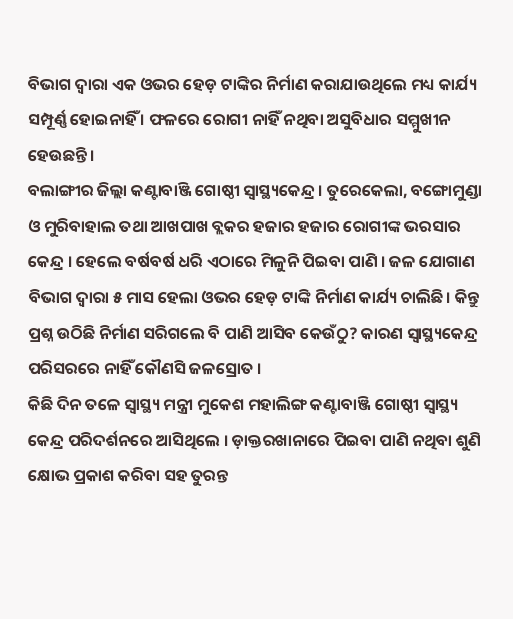ବିଭାଗ ଦ୍ବାରା ଏକ ଓଭର ହେଡ଼ ଟାଙ୍କିର ନିର୍ମାଣ କରାଯାଉଥିଲେ ମଧ୍ୟ କାର୍ଯ୍ୟ ସମ୍ପୂର୍ଣ୍ଣ ହୋଇନାହିଁ । ଫଳରେ ରୋଗୀ ନାହିଁ ନଥିବା ଅସୁବିଧାର ସମ୍ମୁଖୀନ ହେଉଛନ୍ତି ।
ବଲାଙ୍ଗୀର ଜିଲ୍ଲା କଣ୍ଟାବାଞ୍ଜି ଗୋଷ୍ଠୀ ସ୍ୱାସ୍ଥ୍ୟକେନ୍ଦ୍ର । ତୁରେକେଲା, ବଙ୍ଗୋମୁଣ୍ଡା ଓ ମୁରିବାହାଲ ତଥା ଆଖପାଖ ବ୍ଲକର ହଜାର ହଜାର ରୋଗୀଙ୍କ ଭରସାର କେନ୍ଦ୍ର । ହେଲେ ବର୍ଷବର୍ଷ ଧରି ଏଠାରେ ମିଳୁନି ପିଇବା ପାଣି । ଜଳ ଯୋଗାଣ ବିଭାଗ ଦ୍ବାରା ୫ ମାସ ହେଲା ଓଭର ହେଡ଼ ଟାଙ୍କି ନିର୍ମାଣ କାର୍ଯ୍ୟ ଚାଲିଛି। କିନ୍ତୁ ପ୍ରଶ୍ନ ଉଠିଛି ନିର୍ମାଣ ସରିଗଲେ ବି ପାଣି ଆସିବ କେଉଁଠୁ? କାରଣ ସ୍ବାସ୍ଥ୍ୟକେନ୍ଦ୍ର ପରିସରରେ ନାହିଁ କୌଣସି ଜଳସ୍ରୋତ ।
କିଛି ଦିନ ତଳେ ସ୍ବାସ୍ଥ୍ୟ ମନ୍ତ୍ରୀ ମୁକେଶ ମହାଲିଙ୍ଗ କଣ୍ଟାବାଞ୍ଜି ଗୋଷ୍ଠୀ ସ୍ବାସ୍ଥ୍ୟ କେନ୍ଦ୍ର ପରିଦର୍ଶନରେ ଆସିଥିଲେ । ଡ଼ାକ୍ତରଖାନାରେ ପିଇବା ପାଣି ନଥିବା ଶୁଣି କ୍ଷୋଭ ପ୍ରକାଶ କରିବା ସହ ତୁରନ୍ତ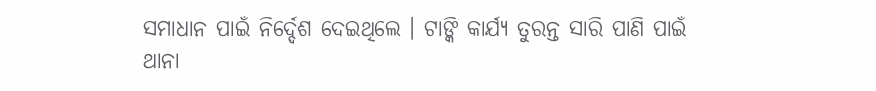ସମାଧାନ ପାଇଁ ନିର୍ଦ୍ଦେଶ ଦେଇଥିଲେ । ଟାଙ୍କି କାର୍ଯ୍ୟ ତୁରନ୍ତ ସାରି ପାଣି ପାଇଁ ଥାନା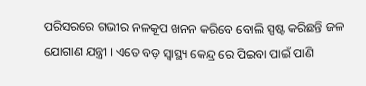ପରିସରରେ ଗଭୀର ନଳକୂପ ଖନନ କରିବେ ବୋଲି ସ୍ପଷ୍ଟ କରିଛନ୍ତି ଜଳ ଯୋଗାଣ ଯନ୍ତ୍ରୀ । ଏତେ ବଡ଼ ସ୍ୱାସ୍ଥ୍ୟ କେନ୍ଦ୍ର ରେ ପିଇବା ପାଇଁ ପାଣି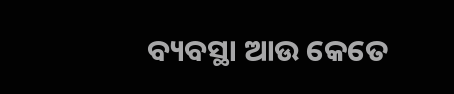ବ୍ୟବସ୍ଥା ଆଉ କେତେ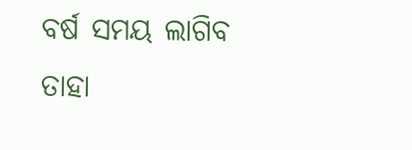ବର୍ଷ ସମୟ ଲାଗିବ ତାହା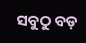ସବୁଠୁ ବଡ଼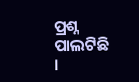ପ୍ରଶ୍ନ ପାଲଟିଛି ।